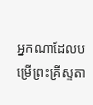អ្នកណាដែលបម្រើព្រះគ្រីស្ទតា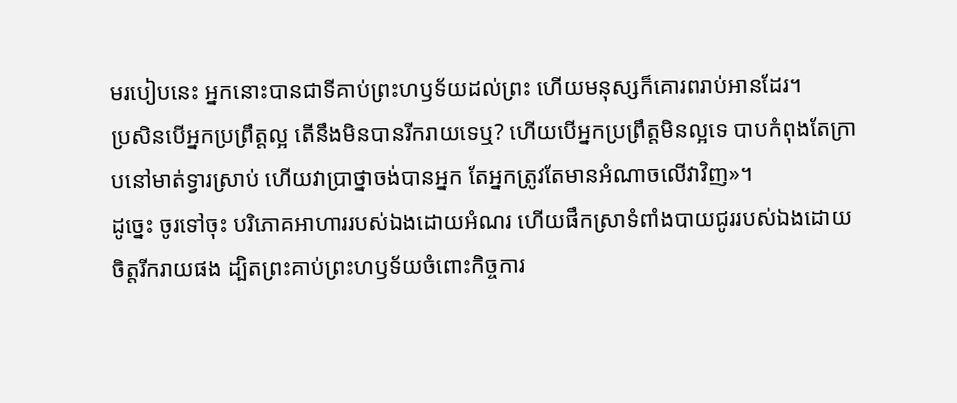មរបៀបនេះ អ្នកនោះបានជាទីគាប់ព្រះហឫទ័យដល់ព្រះ ហើយមនុស្សក៏គោរពរាប់អានដែរ។
ប្រសិនបើអ្នកប្រព្រឹត្តល្អ តើនឹងមិនបានរីករាយទេឬ? ហើយបើអ្នកប្រព្រឹត្តមិនល្អទេ បាបកំពុងតែក្រាបនៅមាត់ទ្វារស្រាប់ ហើយវាប្រាថ្នាចង់បានអ្នក តែអ្នកត្រូវតែមានអំណាចលើវាវិញ»។
ដូច្នេះ ចូរទៅចុះ បរិភោគអាហាររបស់ឯងដោយអំណរ ហើយផឹកស្រាទំពាំងបាយជូររបស់ឯងដោយចិត្តរីករាយផង ដ្បិតព្រះគាប់ព្រះហឫទ័យចំពោះកិច្ចការ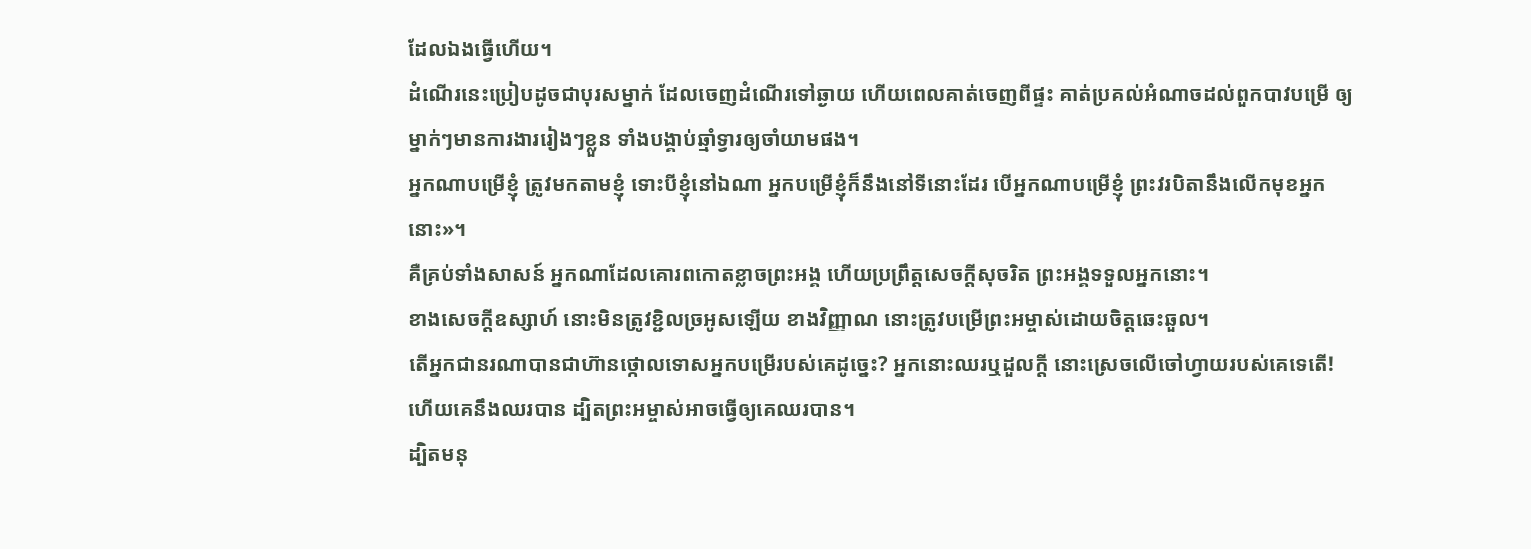ដែលឯងធ្វើហើយ។
ដំណើរនេះប្រៀបដូចជាបុរសម្នាក់ ដែលចេញដំណើរទៅឆ្ងាយ ហើយពេលគាត់ចេញពីផ្ទះ គាត់ប្រគល់អំណាចដល់ពួកបាវបម្រើ ឲ្យម្នាក់ៗមានការងាររៀងៗខ្លួន ទាំងបង្គាប់ឆ្មាំទ្វារឲ្យចាំយាមផង។
អ្នកណាបម្រើខ្ញុំ ត្រូវមកតាមខ្ញុំ ទោះបីខ្ញុំនៅឯណា អ្នកបម្រើខ្ញុំក៏នឹងនៅទីនោះដែរ បើអ្នកណាបម្រើខ្ញុំ ព្រះវរបិតានឹងលើកមុខអ្នកនោះ»។
គឺគ្រប់ទាំងសាសន៍ អ្នកណាដែលគោរពកោតខ្លាចព្រះអង្គ ហើយប្រព្រឹត្តសេចក្តីសុចរិត ព្រះអង្គទទួលអ្នកនោះ។
ខាងសេចក្ដីឧស្សាហ៍ នោះមិនត្រូវខ្ជិលច្រអូសឡើយ ខាងវិញ្ញាណ នោះត្រូវបម្រើព្រះអម្ចាស់ដោយចិត្តឆេះឆួល។
តើអ្នកជានរណាបានជាហ៊ានថ្កោលទោសអ្នកបម្រើរបស់គេដូច្នេះ? អ្នកនោះឈរឬដួលក្តី នោះស្រេចលើចៅហ្វាយរបស់គេទេតើ! ហើយគេនឹងឈរបាន ដ្បិតព្រះអម្ចាស់អាចធ្វើឲ្យគេឈរបាន។
ដ្បិតមនុ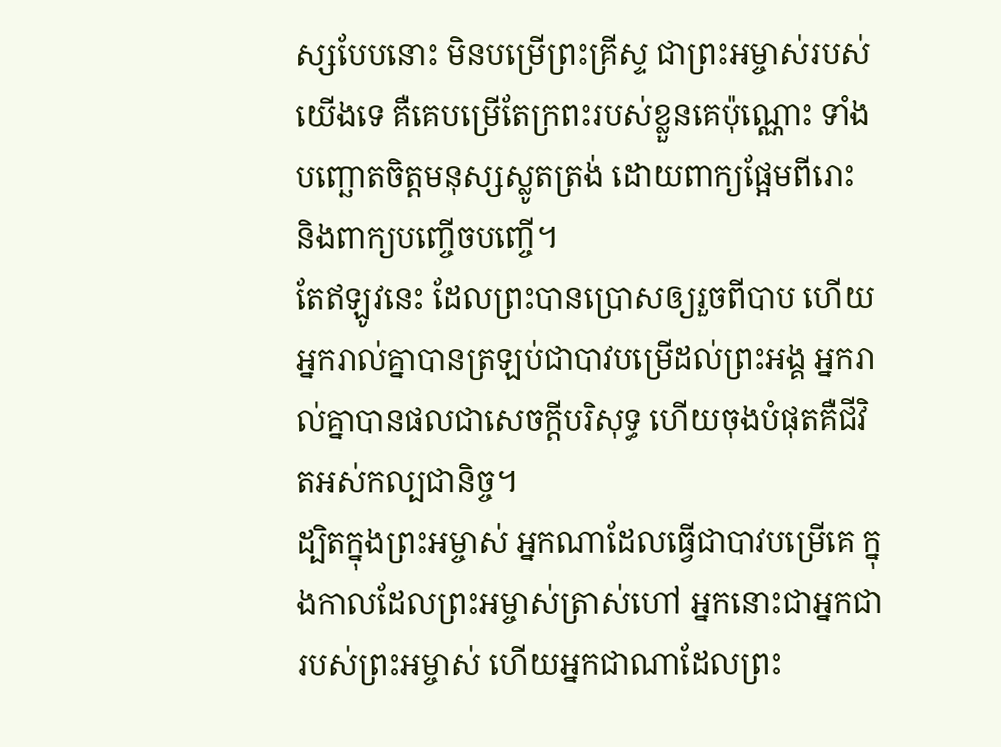ស្សបែបនោះ មិនបម្រើព្រះគ្រីស្ទ ជាព្រះអម្ចាស់របស់យើងទេ គឺគេបម្រើតែក្រពះរបស់ខ្លួនគេប៉ុណ្ណោះ ទាំងបញ្ឆោតចិត្តមនុស្សស្លូតត្រង់ ដោយពាក្យផ្អែមពីរោះ និងពាក្យបញ្ចើចបញ្ចើ។
តែឥឡូវនេះ ដែលព្រះបានប្រោសឲ្យរួចពីបាប ហើយអ្នករាល់គ្នាបានត្រឡប់ជាបាវបម្រើដល់ព្រះអង្គ អ្នករាល់គ្នាបានផលជាសេចក្ដីបរិសុទ្ធ ហើយចុងបំផុតគឺជីវិតអស់កល្បជានិច្ច។
ដ្បិតក្នុងព្រះអម្ចាស់ អ្នកណាដែលធ្វើជាបាវបម្រើគេ ក្នុងកាលដែលព្រះអម្ចាស់ត្រាស់ហៅ អ្នកនោះជាអ្នកជារបស់ព្រះអម្ចាស់ ហើយអ្នកជាណាដែលព្រះ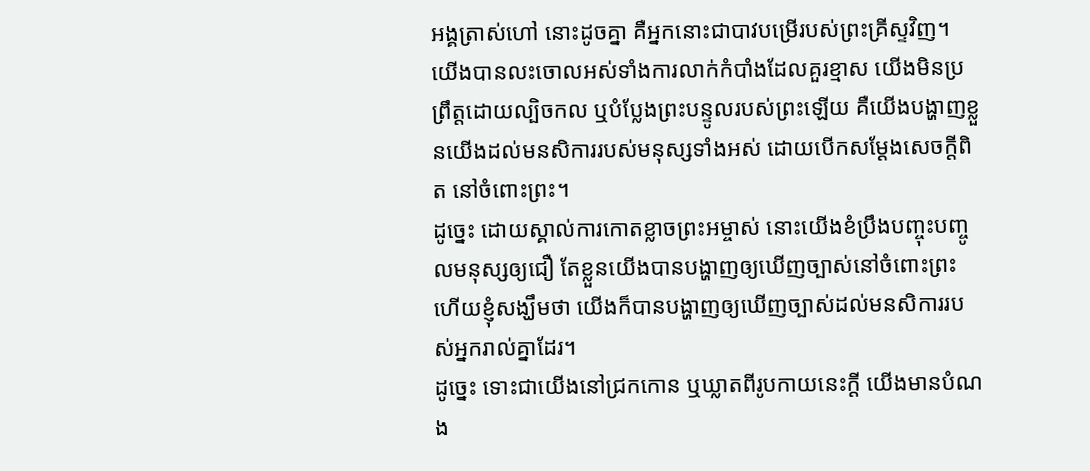អង្គត្រាស់ហៅ នោះដូចគ្នា គឺអ្នកនោះជាបាវបម្រើរបស់ព្រះគ្រីស្ទវិញ។
យើងបានលះចោលអស់ទាំងការលាក់កំបាំងដែលគួរខ្មាស យើងមិនប្រព្រឹត្តដោយល្បិចកល ឬបំប្លែងព្រះបន្ទូលរបស់ព្រះឡើយ គឺយើងបង្ហាញខ្លួនយើងដល់មនសិការរបស់មនុស្សទាំងអស់ ដោយបើកសម្ដែងសេចក្តីពិត នៅចំពោះព្រះ។
ដូច្នេះ ដោយស្គាល់ការកោតខ្លាចព្រះអម្ចាស់ នោះយើងខំប្រឹងបញ្ចុះបញ្ចូលមនុស្សឲ្យជឿ តែខ្លួនយើងបានបង្ហាញឲ្យឃើញច្បាស់នៅចំពោះព្រះ ហើយខ្ញុំសង្ឃឹមថា យើងក៏បានបង្ហាញឲ្យឃើញច្បាស់ដល់មនសិការរបស់អ្នករាល់គ្នាដែរ។
ដូច្នេះ ទោះជាយើងនៅជ្រកកោន ឬឃ្លាតពីរូបកាយនេះក្តី យើងមានបំណង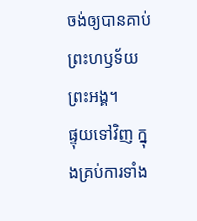ចង់ឲ្យបានគាប់ព្រះហឫទ័យព្រះអង្គ។
ផ្ទុយទៅវិញ ក្នុងគ្រប់ការទាំង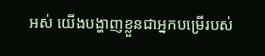អស់ យើងបង្ហាញខ្លួនជាអ្នកបម្រើរបស់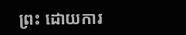ព្រះ ដោយការ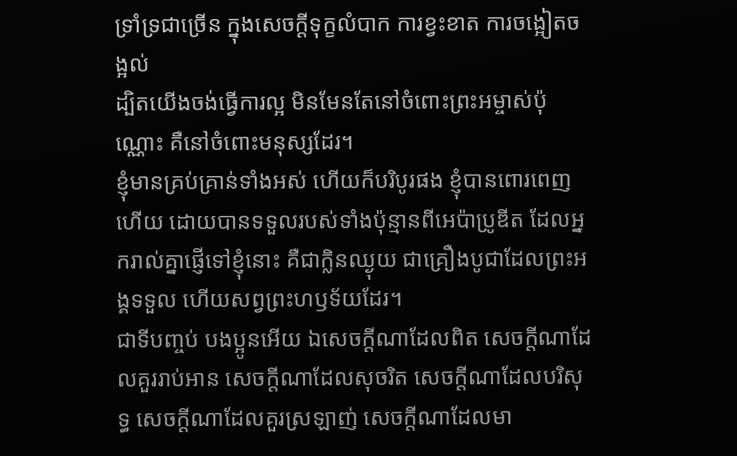ទ្រាំទ្រជាច្រើន ក្នុងសេចក្ដីទុក្ខលំបាក ការខ្វះខាត ការចង្អៀតចង្អល់
ដ្បិតយើងចង់ធ្វើការល្អ មិនមែនតែនៅចំពោះព្រះអម្ចាស់ប៉ុណ្ណោះ គឺនៅចំពោះមនុស្សដែរ។
ខ្ញុំមានគ្រប់គ្រាន់ទាំងអស់ ហើយក៏បរិបូរផង ខ្ញុំបានពោរពេញហើយ ដោយបានទទួលរបស់ទាំងប៉ុន្មានពីអេប៉ាប្រូឌីត ដែលអ្នករាល់គ្នាផ្ញើទៅខ្ញុំនោះ គឺជាក្លិនឈ្ងុយ ជាគ្រឿងបូជាដែលព្រះអង្គទទួល ហើយសព្វព្រះហឫទ័យដែរ។
ជាទីបញ្ចប់ បងប្អូនអើយ ឯសេចក្ដីណាដែលពិត សេចក្ដីណាដែលគួររាប់អាន សេចក្ដីណាដែលសុចរិត សេចក្ដីណាដែលបរិសុទ្ធ សេចក្ដីណាដែលគួរស្រឡាញ់ សេចក្ដីណាដែលមា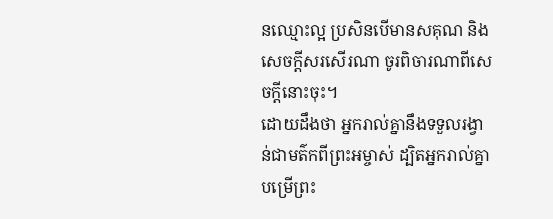នឈ្មោះល្អ ប្រសិនបើមានសគុណ និងសេចក្ដីសរសើរណា ចូរពិចារណាពីសេចក្ដីនោះចុះ។
ដោយដឹងថា អ្នករាល់គ្នានឹងទទួលរង្វាន់ជាមត៌កពីព្រះអម្ចាស់ ដ្បិតអ្នករាល់គ្នាបម្រើព្រះ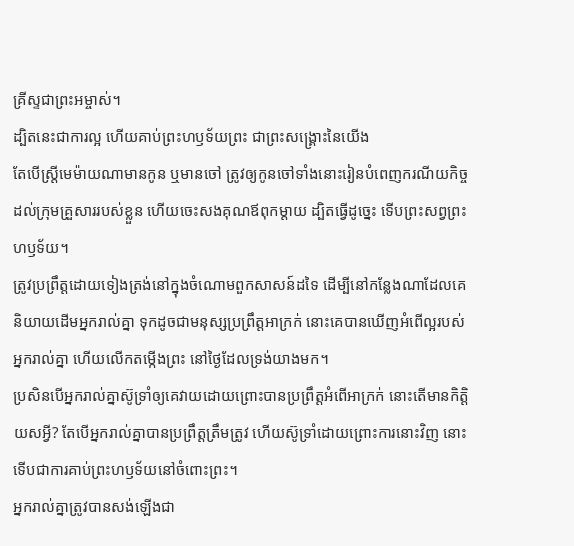គ្រីស្ទជាព្រះអម្ចាស់។
ដ្បិតនេះជាការល្អ ហើយគាប់ព្រះហឫទ័យព្រះ ជាព្រះសង្គ្រោះនៃយើង
តែបើស្ត្រីមេម៉ាយណាមានកូន ឬមានចៅ ត្រូវឲ្យកូនចៅទាំងនោះរៀនបំពេញករណីយកិច្ចដល់ក្រុមគ្រួសាររបស់ខ្លួន ហើយចេះសងគុណឪពុកម្តាយ ដ្បិតធ្វើដូច្នេះ ទើបព្រះសព្វព្រះហឫទ័យ។
ត្រូវប្រព្រឹត្តដោយទៀងត្រង់នៅក្នុងចំណោមពួកសាសន៍ដទៃ ដើម្បីនៅកន្លែងណាដែលគេនិយាយដើមអ្នករាល់គ្នា ទុកដូចជាមនុស្សប្រព្រឹត្តអាក្រក់ នោះគេបានឃើញអំពើល្អរបស់អ្នករាល់គ្នា ហើយលើកតម្កើងព្រះ នៅថ្ងៃដែលទ្រង់យាងមក។
ប្រសិនបើអ្នករាល់គ្នាស៊ូទ្រាំឲ្យគេវាយដោយព្រោះបានប្រព្រឹត្តអំពើអាក្រក់ នោះតើមានកិត្តិយសអ្វី? តែបើអ្នករាល់គ្នាបានប្រព្រឹត្តត្រឹមត្រូវ ហើយស៊ូទ្រាំដោយព្រោះការនោះវិញ នោះទើបជាការគាប់ព្រះហឫទ័យនៅចំពោះព្រះ។
អ្នករាល់គ្នាត្រូវបានសង់ឡើងជា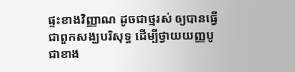ផ្ទះខាងវិញ្ញាណ ដូចជាថ្មរស់ ឲ្យបានធ្វើជាពួកសង្ឃបរិសុទ្ធ ដើម្បីថ្វាយយញ្ញបូជាខាង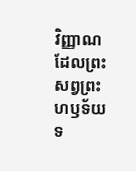វិញ្ញាណ ដែលព្រះសព្វព្រះហឫទ័យទ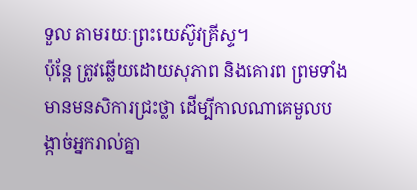ទួល តាមរយៈព្រះយេស៊ូវគ្រីស្ទ។
ប៉ុន្តែ ត្រូវឆ្លើយដោយសុភាព និងគោរព ព្រមទាំងមានមនសិការជ្រះថ្លា ដើម្បីកាលណាគេមួលបង្កាច់អ្នករាល់គ្នា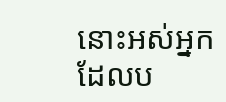នោះអស់អ្នកដែលប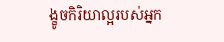ង្ខូចកិរិយាល្អរបស់អ្នក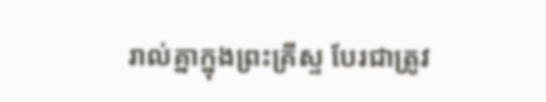រាល់គ្នាក្នុងព្រះគ្រីស្ទ បែរជាត្រូវ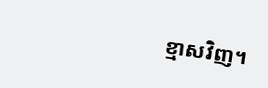ខ្មាសវិញ។